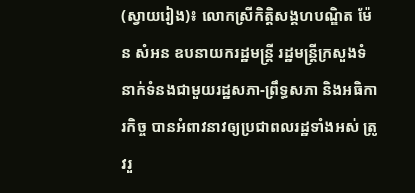(ស្វាយរៀង)៖ លោកស្រីកិត្តិសង្គហបណ្ឌិត ម៉ែន សំអន ឧបនាយករដ្ឋមន្រ្ដី រដ្ឋមន្រ្ដីក្រសួងទំនាក់ទំនងជាមួយរដ្ឋសភា-ព្រឹទ្ធសភា និងអធិការកិច្ច បានអំពាវនាវឲ្យប្រជាពលរដ្ឋទាំងអស់ ត្រូវរួ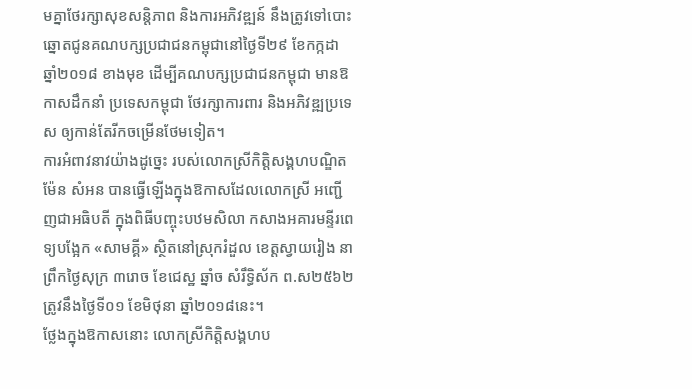មគ្នាថែរក្សាសុខសន្តិភាព និងការអភិវឌ្ឍន៍ នឹងត្រូវទៅបោះឆ្នោតជូនគណបក្សប្រជាជនកម្ពុជានៅថ្ងៃទី២៩ ខែកក្កដា ឆ្នាំ២០១៨ ខាងមុខ ដើម្បីគណបក្សប្រជាជនកម្ពុជា មានឱកាសដឹកនាំ ប្រទេសកម្ពុជា ថែរក្សាការពារ និងអភិវឌ្ឍប្រទេស ឲ្យកាន់តែរីកចម្រើនថែមទៀត។
ការអំពាវនាវយ៉ាងដូច្នេះ របស់លោកស្រីកិត្តិសង្គហបណ្ឌិត ម៉ែន សំអន បានធ្វើឡើងក្នុងឱកាសដែលលោកស្រី អញ្ជើញជាអធិបតី ក្នុងពិធីបញ្ចុះបឋមសិលា កសាងអគារមន្ទីរពេទ្យបង្អែក «សាមគ្គី» ស្ថិតនៅស្រុករំដួល ខេត្តស្វាយរៀង នាព្រឹកថ្ងៃសុក្រ ៣រោច ខែជេស្ឋ ឆ្នាំច សំរឹទ្ធិស័ក ព.ស២៥៦២ ត្រូវនឹងថ្ងៃទី០១ ខែមិថុនា ឆ្នាំ២០១៨នេះ។
ថ្លែងក្នុងឱកាសនោះ លោកស្រីកិត្តិសង្គហប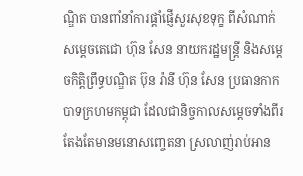ណ្ឌិត បានពាំនាំការផ្តាំផ្ញើសួរសុខទុក្ខ ពីសំណាក់សម្តេចតេជោ ហ៊ុន សែន នាយករដ្ឋមន្ត្រី និងសម្តេចកិត្តិព្រឹទ្ធបណ្ឌិត ប៊ុន រ៉ានី ហ៊ុន សែន ប្រធានកាកបាទក្រហមកម្ពុជា ដែលជានិច្ចកាលសម្តេចទាំងពីរ តែងតែមានមនោសញ្ចេតនា ស្រលាញ់រាប់អាន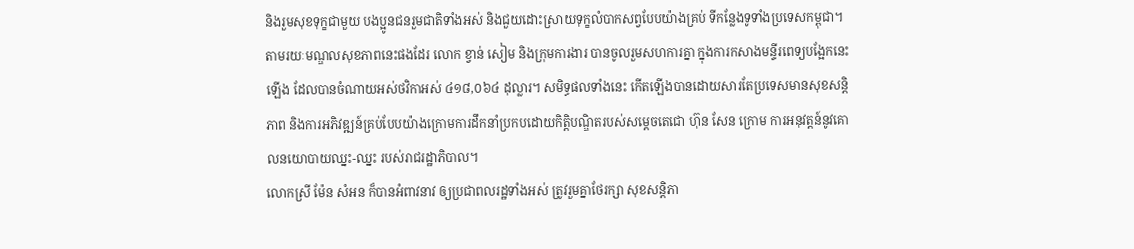និងរួមសុខទុក្ខជាមួយ បងប្អូនជនរួមជាតិទាំងអស់ និងជួយដោះស្រាយទុក្ខលំបាកសព្វបែបយ៉ាងគ្រប់ ទីកន្លែងទូទាំងប្រទេសកម្ពុជា។
តាមរយៈមណ្ឌលសុខភាពនេះផងដែរ លោក ខ្វាន់ សៀម និងក្រុមការងារ បានចូលរួមសហការគ្នា ក្នុងការកសាងមន្ទីរពេទ្យបង្អែកនេះឡើង ដែលបានចំណាយអស់ថវិកាអស់ ៤១៨,០៦៤ ដុល្លារ។ សមិទ្ធផលទាំងនេះ កើតឡើងបានដោយសារតែប្រទេសមានសុខសន្តិភាព និងការអភិវឌ្ឍន៍គ្រប់បែបយ៉ាងក្រោមការដឹកនាំប្រកបដោយកិត្តិបណ្ឌិតរបស់សម្តេចតេជោ ហ៊ុន សែន ក្រោម ការអនុវត្តន៍នូវគោលនយោបាយឈ្នះ-ឈ្នះ របស់រាជរដ្ឋាភិបាល។
លោកស្រី ម៉ែន សំអន ក៏បានអំពាវនាវ ឲ្យប្រជាពលរដ្ឋទាំងអស់ ត្រូវរួមគ្នាថែរក្សា សុខសន្តិភា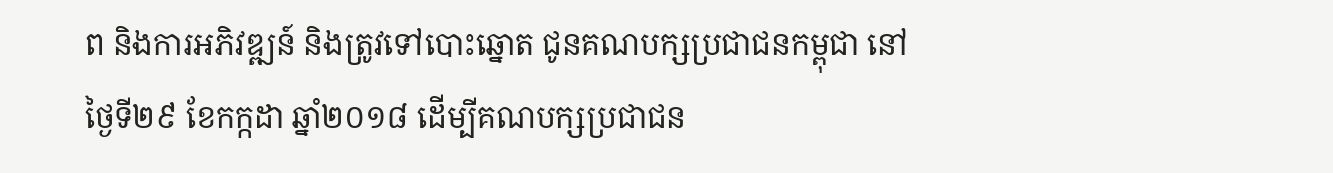ព និងការអភិវឌ្ឍន៍ និងត្រូវទៅបោះឆ្នោត ជូនគណបក្សប្រជាជនកម្ពុជា នៅថ្ងៃទី២៩ ខែកក្កដា ឆ្នាំ២០១៨ ដើម្បីគណបក្សប្រជាជន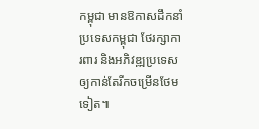កម្ពុជា មានឱកាសដឹកនាំប្រទេសកម្ពុជា ថែរក្សាការពារ និងអភិវឌ្ឍប្រទេសឲ្យកាន់តែរីកចម្រើនថែមទៀត៕